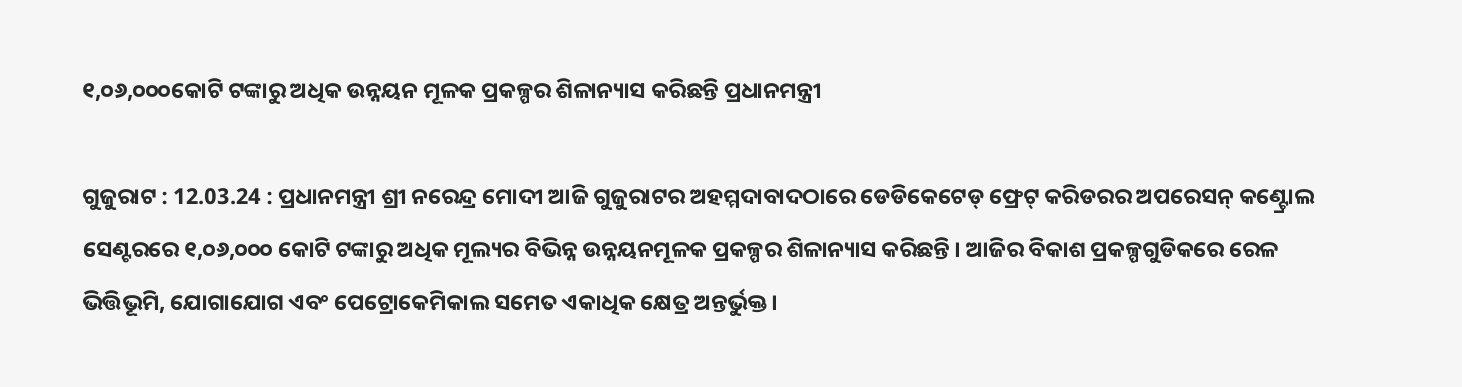୧,୦୬,୦୦୦କୋଟି ଟଙ୍କାରୁ ଅଧିକ ଉନ୍ନୟନ ମୂଳକ ପ୍ରକଳ୍ପର ଶିଳାନ୍ୟାସ କରିଛନ୍ତି ପ୍ରଧାନମନ୍ତ୍ରୀ

ଗୁଜୁରାଟ : 12.03.24 : ପ୍ରଧାନମନ୍ତ୍ରୀ ଶ୍ରୀ ନରେନ୍ଦ୍ର ମୋଦୀ ଆଜି ଗୁଜୁରାଟର ଅହମ୍ମଦାବାଦଠାରେ ଡେଡିକେଟେଡ୍ ଫ୍ରେଟ୍ କରିଡରର ଅପରେସନ୍ କଣ୍ଟ୍ରୋଲ ସେଣ୍ଟରରେ ୧,୦୬,୦୦୦ କୋଟି ଟଙ୍କାରୁ ଅଧିକ ମୂଲ୍ୟର ବିଭିନ୍ନ ଉନ୍ନୟନମୂଳକ ପ୍ରକଳ୍ପର ଶିଳାନ୍ୟାସ କରିଛନ୍ତି । ଆଜିର ବିକାଶ ପ୍ରକଳ୍ପଗୁଡିକରେ ରେଳ ଭିତ୍ତିଭୂମି, ଯୋଗାଯୋଗ ଏବଂ ପେଟ୍ରୋକେମିକାଲ ସମେତ ଏକାଧିକ କ୍ଷେତ୍ର ଅନ୍ତର୍ଭୁକ୍ତ ।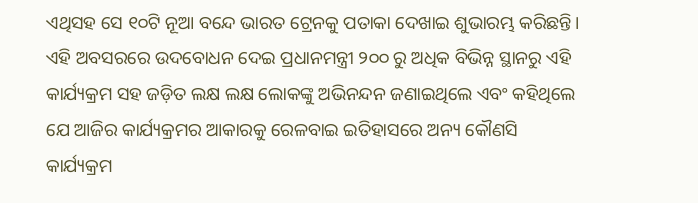ଏଥିସହ ସେ ୧୦ଟି ନୂଆ ବନ୍ଦେ ଭାରତ ଟ୍ରେନକୁ ପତାକା ଦେଖାଇ ଶୁଭାରମ୍ଭ କରିଛନ୍ତି।
ଏହି ଅବସରରେ ଉଦବୋଧନ ଦେଇ ପ୍ରଧାନମନ୍ତ୍ରୀ ୨୦୦ ରୁ ଅଧିକ ବିଭିନ୍ନ ସ୍ଥାନରୁ ଏହି କାର୍ଯ୍ୟକ୍ରମ ସହ ଜଡ଼ିତ ଲକ୍ଷ ଲକ୍ଷ ଲୋକଙ୍କୁ ଅଭିନନ୍ଦନ ଜଣାଇଥିଲେ ଏବଂ କହିଥିଲେ ଯେ ଆଜିର କାର୍ଯ୍ୟକ୍ରମର ଆକାରକୁ ରେଳବାଇ ଇତିହାସରେ ଅନ୍ୟ କୌଣସି କାର୍ଯ୍ୟକ୍ରମ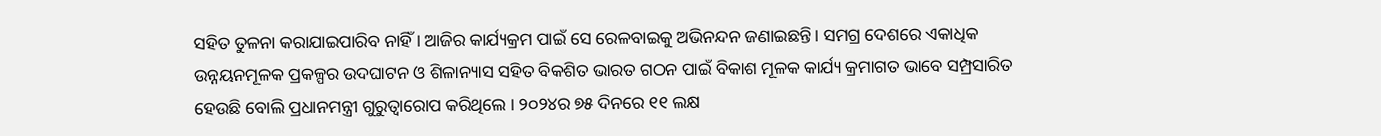ସହିତ ତୁଳନା କରାଯାଇପାରିବ ନାହିଁ । ଆଜିର କାର୍ଯ୍ୟକ୍ରମ ପାଇଁ ସେ ରେଳବାଇକୁ ଅଭିନନ୍ଦନ ଜଣାଇଛନ୍ତି। ସମଗ୍ର ଦେଶରେ ଏକାଧିକ ଉନ୍ନୟନମୂଳକ ପ୍ରକଳ୍ପର ଉଦଘାଟନ ଓ ଶିଳାନ୍ୟାସ ସହିତ ବିକଶିତ ଭାରତ ଗଠନ ପାଇଁ ବିକାଶ ମୂଳକ କାର୍ଯ୍ୟ କ୍ରମାଗତ ଭାବେ ସମ୍ପ୍ରସାରିତ ହେଉଛି ବୋଲି ପ୍ରଧାନମନ୍ତ୍ରୀ ଗୁରୁତ୍ୱାରୋପ କରିଥିଲେ । ୨୦୨୪ର ୭୫ ଦିନରେ ୧୧ ଲକ୍ଷ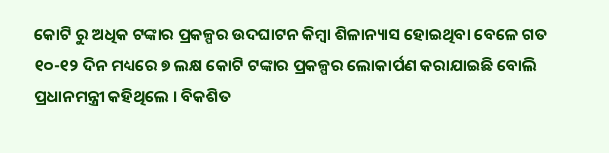କୋଟି ରୁ ଅଧିକ ଟଙ୍କାର ପ୍ରକଳ୍ପର ଉଦଘାଟନ କିମ୍ବା ଶିଳାନ୍ୟାସ ହୋଇଥିବା ବେଳେ ଗତ ୧୦-୧୨ ଦିନ ମଧ୍ୟରେ ୭ ଲକ୍ଷ କୋଟି ଟଙ୍କାର ପ୍ରକଳ୍ପର ଲୋକାର୍ପଣ କରାଯାଇଛି ବୋଲି ପ୍ରଧାନମନ୍ତ୍ରୀ କହିଥିଲେ । ବିକଶିତ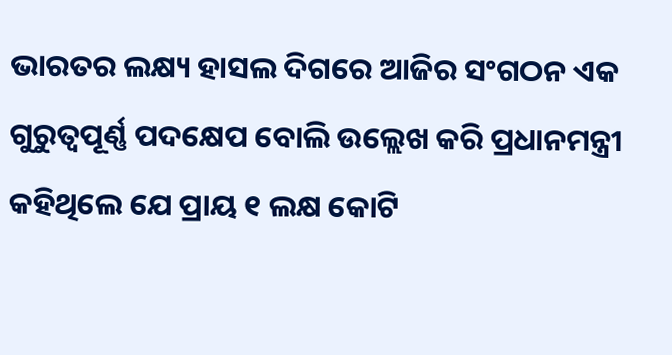ଭାରତର ଲକ୍ଷ୍ୟ ହାସଲ ଦିଗରେ ଆଜିର ସଂଗଠନ ଏକ ଗୁରୁତ୍ୱପୂର୍ଣ୍ଣ ପଦକ୍ଷେପ ବୋଲି ଉଲ୍ଲେଖ କରି ପ୍ରଧାନମନ୍ତ୍ରୀ କହିଥିଲେ ଯେ ପ୍ରାୟ ୧ ଲକ୍ଷ କୋଟି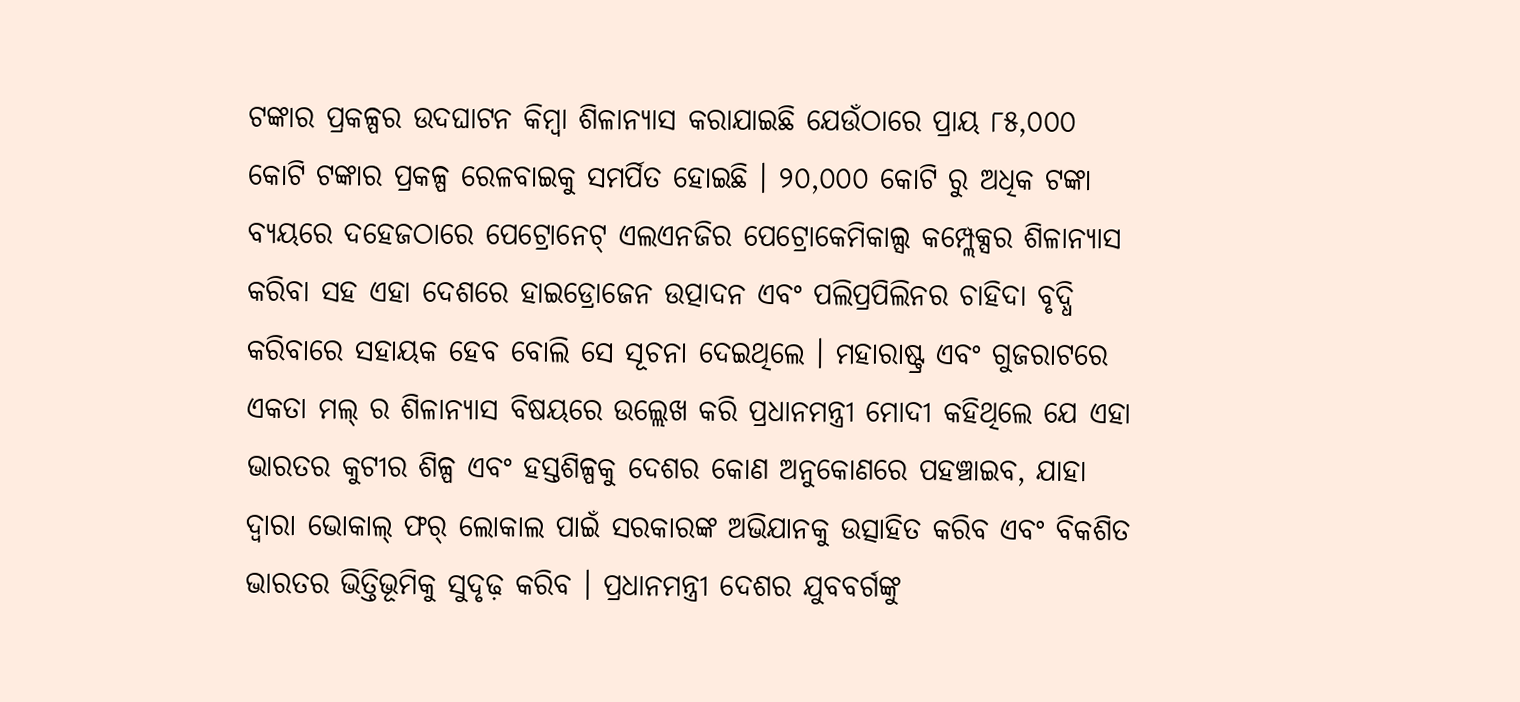ଟଙ୍କାର ପ୍ରକଳ୍ପର ଉଦଘାଟନ କିମ୍ବା ଶିଳାନ୍ୟାସ କରାଯାଇଛି ଯେଉଁଠାରେ ପ୍ରାୟ ୮୫,୦୦୦ କୋଟି ଟଙ୍କାର ପ୍ରକଳ୍ପ ରେଳବାଇକୁ ସମର୍ପିତ ହୋଇଛି । ୨୦,୦୦୦ କୋଟି ରୁ ଅଧିକ ଟଙ୍କା ବ୍ୟୟରେ ଦହେଜଠାରେ ପେଟ୍ରୋନେଟ୍ ଏଲଏନଜିର ପେଟ୍ରୋକେମିକାଲ୍ସ କମ୍ପ୍ଲେକ୍ସର ଶିଳାନ୍ୟାସ କରିବା ସହ ଏହା ଦେଶରେ ହାଇଡ୍ରୋଜେନ ଉତ୍ପାଦନ ଏବଂ ପଲିପ୍ରପିଲିନର ଚାହିଦା ବୃଦ୍ଧି କରିବାରେ ସହାୟକ ହେବ ବୋଲି ସେ ସୂଚନା ଦେଇଥିଲେ । ମହାରାଷ୍ଟ୍ର ଏବଂ ଗୁଜରାଟରେ ଏକତା ମଲ୍ ର ଶିଳାନ୍ୟାସ ବିଷୟରେ ଉଲ୍ଲେଖ କରି ପ୍ରଧାନମନ୍ତ୍ରୀ ମୋଦୀ କହିଥିଲେ ଯେ ଏହା ଭାରତର କୁଟୀର ଶିଳ୍ପ ଏବଂ ହସ୍ତଶିଳ୍ପକୁ ଦେଶର କୋଣ ଅନୁକୋଣରେ ପହଞ୍ଚାଇବ, ଯାହା ଦ୍ୱାରା ଭୋକାଲ୍ ଫର୍ ଲୋକାଲ ପାଇଁ ସରକାରଙ୍କ ଅଭିଯାନକୁ ଉତ୍ସାହିତ କରିବ ଏବଂ ବିକଶିତ ଭାରତର ଭିତ୍ତିଭୂମିକୁ ସୁଦୃଢ଼ କରିବ । ପ୍ରଧାନମନ୍ତ୍ରୀ ଦେଶର ଯୁବବର୍ଗଙ୍କୁ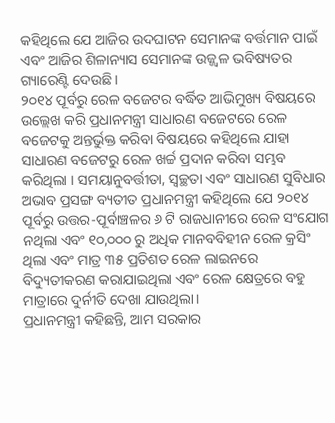କହିଥିଲେ ଯେ ଆଜିର ଉଦଘାଟନ ସେମାନଙ୍କ ବର୍ତ୍ତମାନ ପାଇଁ ଏବଂ ଆଜିର ଶିଳାନ୍ୟାସ ସେମାନଙ୍କ ଉଜ୍ଜ୍ୱଳ ଭବିଷ୍ୟତର ଗ୍ୟାରେଣ୍ଟି ଦେଉଛି ।
୨୦୧୪ ପୂର୍ବରୁ ରେଳ ବଜେଟର ବର୍ଦ୍ଧିତ ଆଭିମୁଖ୍ୟ ବିଷୟରେ ଉଲ୍ଲେଖ କରି ପ୍ରଧାନମନ୍ତ୍ରୀ ସାଧାରଣ ବଜେଟରେ ରେଳ ବଜେଟକୁ ଅନ୍ତର୍ଭୁକ୍ତ କରିବା ବିଷୟରେ କହିଥିଲେ ଯାହା ସାଧାରଣ ବଜେଟରୁ ରେଳ ଖର୍ଚ୍ଚ ପ୍ରଦାନ କରିବା ସମ୍ଭବ କରିଥିଲା । ସମୟାନୁବର୍ତ୍ତୀତା, ସ୍ୱଚ୍ଛତା ଏବଂ ସାଧାରଣ ସୁବିଧାର ଅଭାବ ପ୍ରସଙ୍ଗ ବ୍ୟତୀତ ପ୍ରଧାନମନ୍ତ୍ରୀ କହିଥିଲେ ଯେ ୨୦୧୪ ପୂର୍ବରୁ ଉତ୍ତର-ପୂର୍ବାଞ୍ଚଳର ୬ ଟି ରାଜଧାନୀରେ ରେଳ ସଂଯୋଗ ନଥିଲା ଏବଂ ୧୦,୦୦୦ ରୁ ଅଧିକ ମାନବବିହୀନ ରେଳ କ୍ରସିଂ ଥିଲା ଏବଂ ମାତ୍ର ୩୫ ପ୍ରତିଶତ ରେଳ ଲାଇନରେ ବିଦ୍ୟୁତୀକରଣ କରାଯାଇଥିଲା ଏବଂ ରେଳ କ୍ଷେତ୍ରରେ ବହୁ ମାତ୍ରାରେ ଦୁର୍ନୀତି ଦେଖା ଯାଉଥିଲା।
ପ୍ରଧାନମନ୍ତ୍ରୀ କହିଛନ୍ତି, ଆମ ସରକାର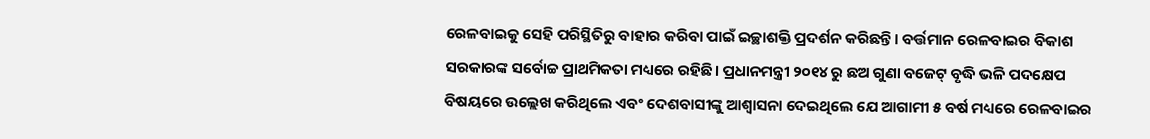ରେଳବାଇକୁ ସେହି ପରିସ୍ଥିତିରୁ ବାହାର କରିବା ପାଇଁ ଇଚ୍ଛାଶକ୍ତି ପ୍ରଦର୍ଶନ କରିଛନ୍ତି। ବର୍ତ୍ତମାନ ରେଳବାଇର ବିକାଶ ସରକାରଙ୍କ ସର୍ବୋଚ୍ଚ ପ୍ରାଥମିକତା ମଧ୍ୟରେ ରହିଛି। ପ୍ରଧାନମନ୍ତ୍ରୀ ୨୦୧୪ ରୁ ଛଅ ଗୁଣା ବଜେଟ୍ ବୃଦ୍ଧି ଭଳି ପଦକ୍ଷେପ ବିଷୟରେ ଉଲ୍ଲେଖ କରିଥିଲେ ଏବଂ ଦେଶବାସୀଙ୍କୁ ଆଶ୍ୱାସନା ଦେଇଥିଲେ ଯେ ଆଗାମୀ ୫ ବର୍ଷ ମଧ୍ୟରେ ରେଳବାଇର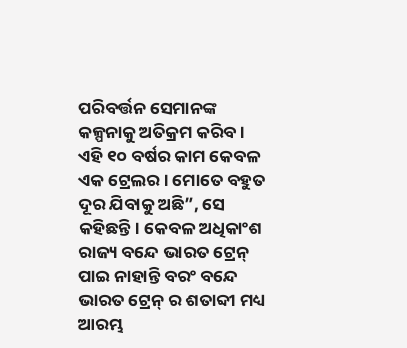ପରିବର୍ତ୍ତନ ସେମାନଙ୍କ କଳ୍ପନାକୁ ଅତିକ୍ରମ କରିବ । ଏହି ୧୦ ବର୍ଷର କାମ କେବଳ ଏକ ଟ୍ରେଲର । ମୋତେ ବହୁତ ଦୂର ଯିବାକୁ ଅଛି”, ସେ କହିଛନ୍ତି। କେବଳ ଅଧିକାଂଶ ରାଜ୍ୟ ବନ୍ଦେ ଭାରତ ଟ୍ରେନ୍ ପାଇ ନାହାନ୍ତି ବରଂ ବନ୍ଦେ ଭାରତ ଟ୍ରେନ୍ ର ଶତାବ୍ଦୀ ମଧ୍ୟ ଆରମ୍ଭ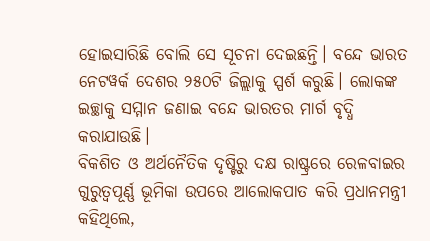ହୋଇସାରିଛି ବୋଲି ସେ ସୂଚନା ଦେଇଛନ୍ତି। ବନ୍ଦେ ଭାରତ ନେଟୱର୍କ ଦେଶର ୨୫୦ଟି ଜିଲ୍ଲାକୁ ସ୍ପର୍ଶ କରୁଛି। ଲୋକଙ୍କ ଇଚ୍ଛାକୁ ସମ୍ମାନ ଜଣାଇ ବନ୍ଦେ ଭାରତର ମାର୍ଗ ବୃଦ୍ଧି କରାଯାଉଛି।
ବିକଶିତ ଓ ଅର୍ଥନୈତିକ ଦୃଷ୍ଟିରୁ ଦକ୍ଷ ରାଷ୍ଟ୍ରରେ ରେଳବାଇର ଗୁରୁତ୍ୱପୂର୍ଣ୍ଣ ଭୂମିକା ଉପରେ ଆଲୋକପାତ କରି ପ୍ରଧାନମନ୍ତ୍ରୀ କହିଥିଲେ,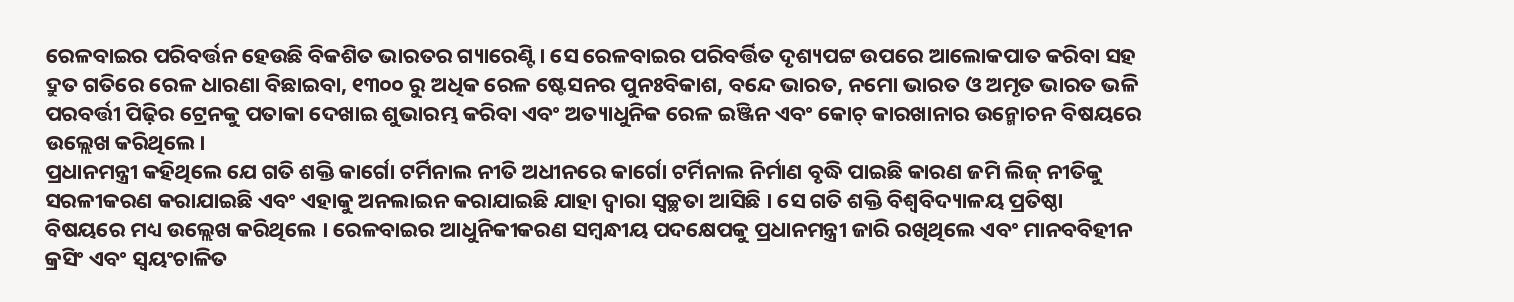ରେଳବାଇର ପରିବର୍ତ୍ତନ ହେଉଛି ବିକଶିତ ଭାରତର ଗ୍ୟାରେଣ୍ଟି। ସେ ରେଳବାଇର ପରିବର୍ତ୍ତିତ ଦୃଶ୍ୟପଟ୍ଟ ଉପରେ ଆଲୋକପାତ କରିବା ସହ ଦ୍ରୁତ ଗତିରେ ରେଳ ଧାରଣା ବିଛାଇବା, ୧୩୦୦ ରୁ ଅଧିକ ରେଳ ଷ୍ଟେସନର ପୁନଃବିକାଶ, ବନ୍ଦେ ଭାରତ, ନମୋ ଭାରତ ଓ ଅମୃତ ଭାରତ ଭଳି ପରବର୍ତ୍ତୀ ପିଢ଼ିର ଟ୍ରେନକୁ ପତାକା ଦେଖାଇ ଶୁଭାରମ୍ଭ କରିବା ଏବଂ ଅତ୍ୟାଧୁନିକ ରେଳ ଇଞ୍ଜିନ ଏବଂ କୋଚ୍ କାରଖାନାର ଉନ୍ମୋଚନ ବିଷୟରେ ଉଲ୍ଲେଖ କରିଥିଲେ।
ପ୍ରଧାନମନ୍ତ୍ରୀ କହିଥିଲେ ଯେ ଗତି ଶକ୍ତି କାର୍ଗୋ ଟର୍ମିନାଲ ନୀତି ଅଧୀନରେ କାର୍ଗୋ ଟର୍ମିନାଲ ନିର୍ମାଣ ବୃଦ୍ଧି ପାଇଛି କାରଣ ଜମି ଲିଜ୍ ନୀତିକୁ ସରଳୀକରଣ କରାଯାଇଛି ଏବଂ ଏହାକୁ ଅନଲାଇନ କରାଯାଇଛି ଯାହା ଦ୍ୱାରା ସ୍ୱଚ୍ଛତା ଆସିଛି । ସେ ଗତି ଶକ୍ତି ବିଶ୍ୱବିଦ୍ୟାଳୟ ପ୍ରତିଷ୍ଠା ବିଷୟରେ ମଧ୍ୟ ଉଲ୍ଲେଖ କରିଥିଲେ । ରେଳବାଇର ଆଧୁନିକୀକରଣ ସମ୍ବନ୍ଧୀୟ ପଦକ୍ଷେପକୁ ପ୍ରଧାନମନ୍ତ୍ରୀ ଜାରି ରଖିଥିଲେ ଏବଂ ମାନବବିହୀନ କ୍ରସିଂ ଏବଂ ସ୍ୱୟଂଚାଳିତ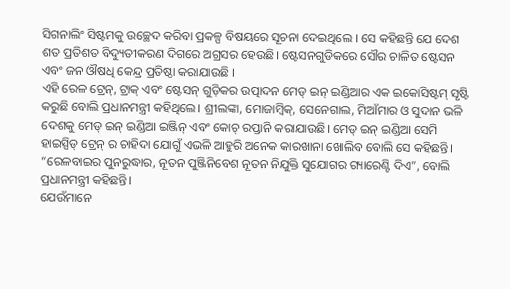ସିଗନାଲିଂ ସିଷ୍ଟମକୁ ଉଚ୍ଛେଦ କରିବା ପ୍ରକଳ୍ପ ବିଷୟରେ ସୂଚନା ଦେଇଥିଲେ । ସେ କହିଛନ୍ତି ଯେ ଦେଶ ଶତ ପ୍ରତିଶତ ବିଦ୍ୟୁତୀକରଣ ଦିଗରେ ଅଗ୍ରସର ହେଉଛି। ଷ୍ଟେସନଗୁଡିକରେ ସୌର ଚାଳିତ ଷ୍ଟେସନ ଏବଂ ଜନ ଔଷଧି କେନ୍ଦ୍ର ପ୍ରତିଷ୍ଠା କରାଯାଉଛି ।
ଏହି ରେଳ ଟ୍ରେନ୍, ଟ୍ରାକ୍ ଏବଂ ଷ୍ଟେସନ୍ ଗୁଡ଼ିକର ଉତ୍ପାଦନ ମେଡ୍ ଇନ୍ ଇଣ୍ଡିଆର ଏକ ଇକୋସିଷ୍ଟମ୍ ସୃଷ୍ଟି କରୁଛି ବୋଲି ପ୍ରଧାନମନ୍ତ୍ରୀ କହିଥିଲେ। ଶ୍ରୀଲଙ୍କା, ମୋଜାମ୍ବିକ୍, ସେନେଗାଲ, ମିଆଁମାର ଓ ସୁଦାନ ଭଳି ଦେଶକୁ ମେଡ୍ ଇନ୍ ଇଣ୍ଡିଆ ଇଞ୍ଜିନ୍ ଏବଂ କୋଚ୍ ରପ୍ତାନି କରାଯାଉଛି। ମେଡ୍ ଇନ୍ ଇଣ୍ଡିଆ ସେମି ହାଇସ୍ପିଡ୍ ଟ୍ରେନ୍ ର ଚାହିଦା ଯୋଗୁଁ ଏଭଳି ଆହୁରି ଅନେକ କାରଖାନା ଖୋଲିବ ବୋଲି ସେ କହିଛନ୍ତି। “ରେଳବାଇର ପୁନରୁଦ୍ଧାର, ନୂତନ ପୁଞ୍ଜିନିବେଶ ନୂତନ ନିଯୁକ୍ତି ସୁଯୋଗର ଗ୍ୟାରେଣ୍ଟି ଦିଏ”, ବୋଲି ପ୍ରଧାନମନ୍ତ୍ରୀ କହିଛନ୍ତି।
ଯେଉଁମାନେ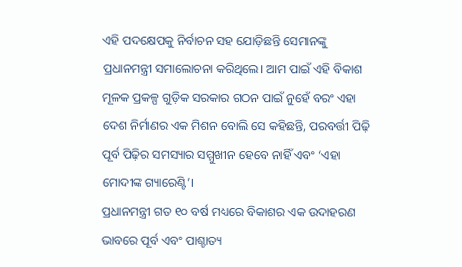ଏହି ପଦକ୍ଷେପକୁ ନିର୍ବାଚନ ସହ ଯୋଡ଼ିଛନ୍ତି ସେମାନଙ୍କୁ ପ୍ରଧାନମନ୍ତ୍ରୀ ସମାଲୋଚନା କରିଥିଲେ। ଆମ ପାଇଁ ଏହି ବିକାଶ ମୂଳକ ପ୍ରକଳ୍ପ ଗୁଡ଼ିକ ସରକାର ଗଠନ ପାଇଁ ନୁହେଁ ବରଂ ଏହା ଦେଶ ନିର୍ମାଣର ଏକ ମିଶନ ବୋଲି ସେ କହିଛନ୍ତି, ପରବର୍ତ୍ତୀ ପିଢ଼ି ପୂର୍ବ ପିଢ଼ିର ସମସ୍ୟାର ସମ୍ମୁଖୀନ ହେବେ ନାହିଁ ଏବଂ ‘ଏହା ମୋଦୀଙ୍କ ଗ୍ୟାରେଣ୍ଟି’।
ପ୍ରଧାନମନ୍ତ୍ରୀ ଗତ ୧୦ ବର୍ଷ ମଧ୍ୟରେ ବିକାଶର ଏକ ଉଦାହରଣ ଭାବରେ ପୂର୍ବ ଏବଂ ପାଶ୍ଚାତ୍ୟ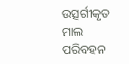ଉତ୍ସର୍ଗୀକୃତ ମାଲ ପରିବହନ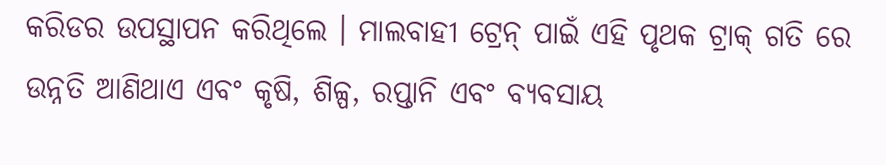କରିଡର ଉପସ୍ଥାପନ କରିଥିଲେ । ମାଲବାହୀ ଟ୍ରେନ୍ ପାଇଁ ଏହି ପୃଥକ ଟ୍ରାକ୍ ଗତି ରେ ଉନ୍ନତି ଆଣିଥାଏ ଏବଂ କୃଷି, ଶିଳ୍ପ, ରପ୍ତାନି ଏବଂ ବ୍ୟବସାୟ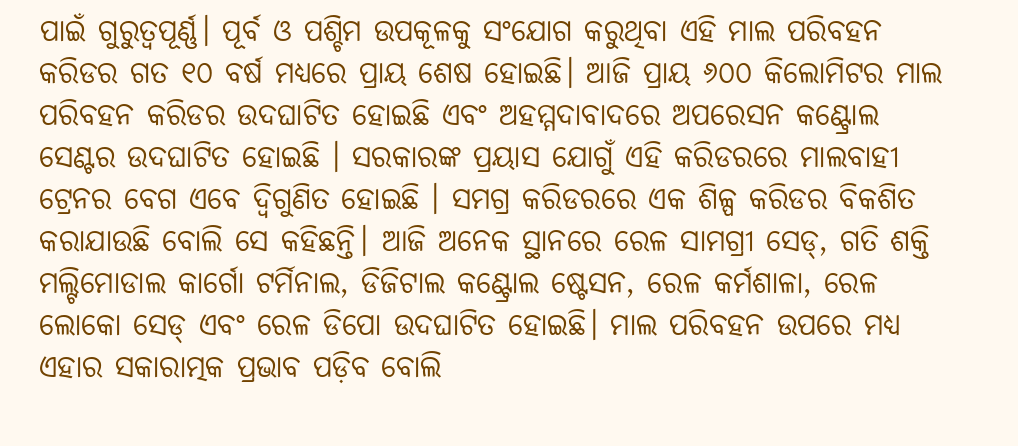ପାଇଁ ଗୁରୁତ୍ୱପୂର୍ଣ୍ଣ। ପୂର୍ବ ଓ ପଶ୍ଚିମ ଉପକୂଳକୁ ସଂଯୋଗ କରୁଥିବା ଏହି ମାଲ ପରିବହନ କରିଡର ଗତ ୧୦ ବର୍ଷ ମଧ୍ୟରେ ପ୍ରାୟ ଶେଷ ହୋଇଛି। ଆଜି ପ୍ରାୟ ୬୦୦ କିଲୋମିଟର ମାଲ ପରିବହନ କରିଡର ଉଦଘାଟିତ ହୋଇଛି ଏବଂ ଅହମ୍ମଦାବାଦରେ ଅପରେସନ କଣ୍ଟ୍ରୋଲ ସେଣ୍ଟର ଉଦଘାଟିତ ହୋଇଛି । ସରକାରଙ୍କ ପ୍ରୟାସ ଯୋଗୁଁ ଏହି କରିଡରରେ ମାଲବାହୀ ଟ୍ରେନର ବେଗ ଏବେ ଦ୍ୱିଗୁଣିତ ହୋଇଛି । ସମଗ୍ର କରିଡରରେ ଏକ ଶିଳ୍ପ କରିଡର ବିକଶିତ କରାଯାଉଛି ବୋଲି ସେ କହିଛନ୍ତି। ଆଜି ଅନେକ ସ୍ଥାନରେ ରେଳ ସାମଗ୍ରୀ ସେଡ୍, ଗତି ଶକ୍ତି ମଲ୍ଟିମୋଡାଲ କାର୍ଗୋ ଟର୍ମିନାଲ, ଡିଜିଟାଲ କଣ୍ଟ୍ରୋଲ ଷ୍ଟେସନ, ରେଳ କର୍ମଶାଳା, ରେଳ ଲୋକୋ ସେଡ୍ ଏବଂ ରେଳ ଡିପୋ ଉଦଘାଟିତ ହୋଇଛି। ମାଲ ପରିବହନ ଉପରେ ମଧ୍ୟ ଏହାର ସକାରାତ୍ମକ ପ୍ରଭାବ ପଡ଼ିବ ବୋଲି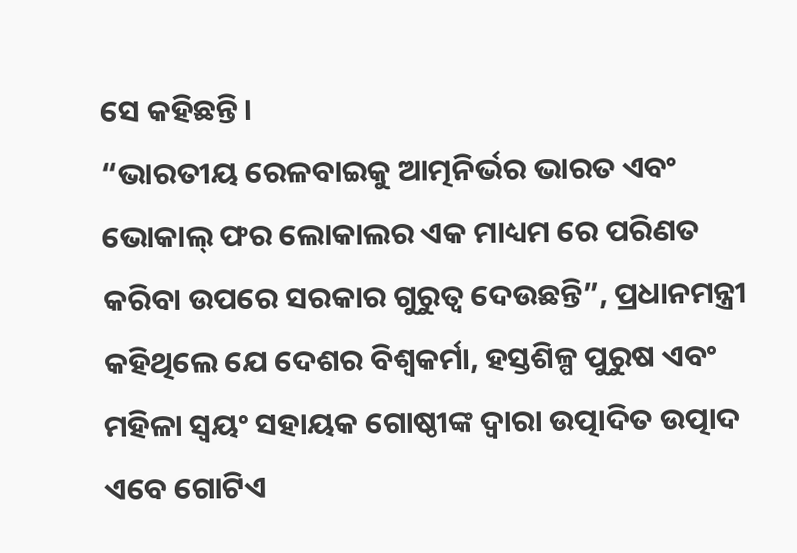ସେ କହିଛନ୍ତି।
“ଭାରତୀୟ ରେଳବାଇକୁ ଆତ୍ମନିର୍ଭର ଭାରତ ଏବଂ ଭୋକାଲ୍ ଫର ଲୋକାଲର ଏକ ମାଧ୍ୟମ ରେ ପରିଣତ କରିବା ଉପରେ ସରକାର ଗୁରୁତ୍ୱ ଦେଉଛନ୍ତି”, ପ୍ରଧାନମନ୍ତ୍ରୀ କହିଥିଲେ ଯେ ଦେଶର ବିଶ୍ୱକର୍ମା, ହସ୍ତଶିଳ୍ପ ପୁରୁଷ ଏବଂ ମହିଳା ସ୍ୱୟଂ ସହାୟକ ଗୋଷ୍ଠୀଙ୍କ ଦ୍ୱାରା ଉତ୍ପାଦିତ ଉତ୍ପାଦ ଏବେ ଗୋଟିଏ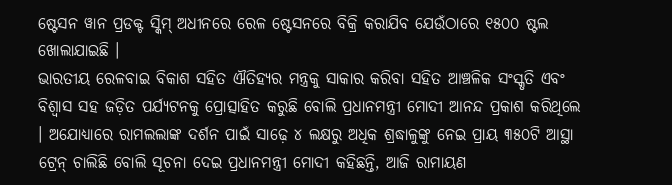ଷ୍ଟେସନ ୱାନ ପ୍ରଡକ୍ଟ ସ୍କିମ୍ ଅଧୀନରେ ରେଳ ଷ୍ଟେସନରେ ବିକ୍ରି କରାଯିବ ଯେଉଁଠାରେ ୧୫୦୦ ଷ୍ଟଲ ଖୋଲାଯାଇଛି ।
ଭାରତୀୟ ରେଳବାଇ ବିକାଶ ସହିତ ଐତିହ୍ୟର ମନ୍ତ୍ରକୁ ସାକାର କରିବା ସହିତ ଆଞ୍ଚଳିକ ସଂସ୍କୃତି ଏବଂ ବିଶ୍ୱାସ ସହ ଜଡ଼ିତ ପର୍ଯ୍ୟଟନକୁ ପ୍ରୋତ୍ସାହିତ କରୁଛି ବୋଲି ପ୍ରଧାନମନ୍ତ୍ରୀ ମୋଦୀ ଆନନ୍ଦ ପ୍ରକାଶ କରିଥିଲେ । ଅଯୋଧ୍ୟାରେ ରାମଲଲାଙ୍କ ଦର୍ଶନ ପାଇଁ ସାଢ଼େ ୪ ଲକ୍ଷରୁ ଅଧିକ ଶ୍ରଦ୍ଧାଳୁଙ୍କୁ ନେଇ ପ୍ରାୟ ୩୫୦ଟି ଆସ୍ଥା ଟ୍ରେନ୍ ଚାଲିଛି ବୋଲି ସୂଚନା ଦେଇ ପ୍ରଧାନମନ୍ତ୍ରୀ ମୋଦୀ କହିଛନ୍ତି, ଆଜି ରାମାୟଣ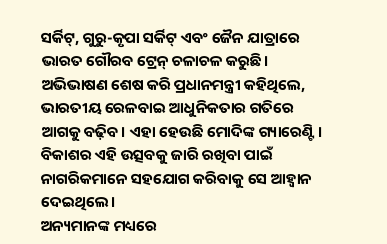ସର୍କିଟ୍, ଗୁରୁ-କୃପା ସର୍କିଟ୍ ଏବଂ ଜୈନ ଯାତ୍ରାରେ ଭାରତ ଗୌରବ ଟ୍ରେନ୍ ଚଳାଚଳ କରୁଛି।
ଅଭିଭାଷଣ ଶେଷ କରି ପ୍ରଧାନମନ୍ତ୍ରୀ କହିଥିଲେ, ଭାରତୀୟ ରେଳବାଇ ଆଧୁନିକତାର ଗତିରେ ଆଗକୁ ବଢ଼ିବ। ଏହା ହେଉଛି ମୋଦିଙ୍କ ଗ୍ୟାରେଣ୍ଟି। ବିକାଶର ଏହି ଉତ୍ସବକୁ ଜାରି ରଖିବା ପାଇଁ ନାଗରିକମାନେ ସହଯୋଗ କରିବାକୁ ସେ ଆହ୍ୱାନ ଦେଇଥିଲେ।
ଅନ୍ୟମାନଙ୍କ ମଧ୍ୟରେ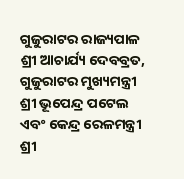ଗୁଜୁରାଟର ରାଜ୍ୟପାଳ ଶ୍ରୀ ଆଚାର୍ଯ୍ୟ ଦେବବ୍ରତ, ଗୁଜୁରାଟର ମୁଖ୍ୟମନ୍ତ୍ରୀ ଶ୍ରୀ ଭୂପେନ୍ଦ୍ର ପଟେଲ ଏବଂ କେନ୍ଦ୍ର ରେଳମନ୍ତ୍ରୀ ଶ୍ରୀ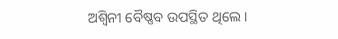ଅଶ୍ୱିନୀ ବୈଷ୍ଣବ ଉପସ୍ଥିତ ଥିଲେ ।